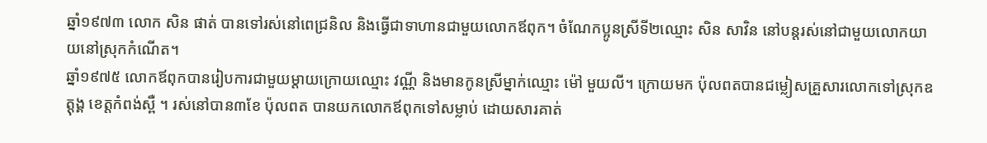ឆ្នាំ១៩៧៣ លោក សិន ផាត់ បានទៅរស់នៅពេជ្រនិល និងធ្វើជាទាហានជាមួយលោកឪពុក។ ចំណែកប្អូនស្រីទី២ឈ្មោះ សិន សាវិន នៅបន្តរស់នៅជាមួយលោកយាយនៅស្រុកកំណើត។
ឆ្នាំ១៩៧៥ លោកឪពុកបានរៀបការជាមួយម្ដាយក្រោយឈ្មោះ វណ្ណី និងមានកូនស្រីម្នាក់ឈ្មោះ ម៉ៅ មួយលី។ ក្រោយមក ប៉ុលពតបានជម្លៀសគ្រួសារលោកទៅស្រុកឧត្តុង្គ ខេត្តកំពង់ស្ពឺ ។ រស់នៅបាន៣ខែ ប៉ុលពត បានយកលោកឪពុកទៅសម្លាប់ ដោយសារគាត់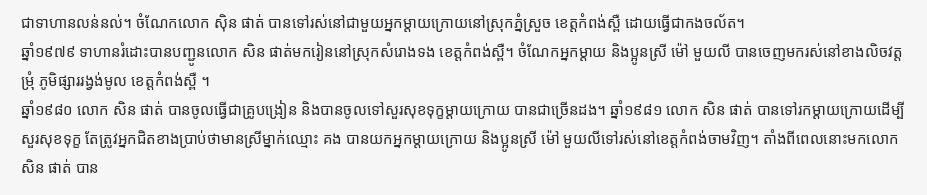ជាទាហានលន់នល់។ ចំណែកលោក ស៊ិន ផាត់ បានទៅរស់នៅជាមួយអ្នកម្ដាយក្រោយនៅស្រុកភ្នំស្រួច ខេត្តកំពង់ស្ពឺ ដោយធ្វើជាកងចល័ត។
ឆ្នាំ១៩៧៩ ទាហានរំដោះបានបញ្ជូនលោក សិន ផាត់មករៀននៅស្រុកសំរោងទង ខេត្តកំពង់ស្ពឺ។ ចំណែកអ្នកម្ដាយ និងប្អូនស្រី ម៉ៅ មួយលី បានចេញមករស់នៅខាងលិចវត្ត ម្រុំ ភូមិផ្សាររង្វង់មូល ខេត្តកំពង់ស្ពឺ ។
ឆ្នាំ១៩៨០ លោក សិន ផាត់ បានចូលធ្វើជាគ្រូបង្រៀន និងបានចូលទៅសួរសុខទុក្ខម្ដាយក្រោយ បានជាច្រើនដង។ ឆ្នាំ១៩៨១ លោក សិន ផាត់ បានទៅរកម្ដាយក្រោយដើម្បីសួរសុខទុក្ខ តែត្រូវអ្នកជិតខាងប្រាប់ថាមានស្រីម្នាក់ឈ្មោះ គង បានយកអ្នកម្ដាយក្រោយ និងប្អូនស្រី ម៉ៅ មួយលីទៅរស់នៅខេត្តកំពង់ចាមវិញ។ តាំងពីពេលនោះមកលោក សិន ផាត់ បាន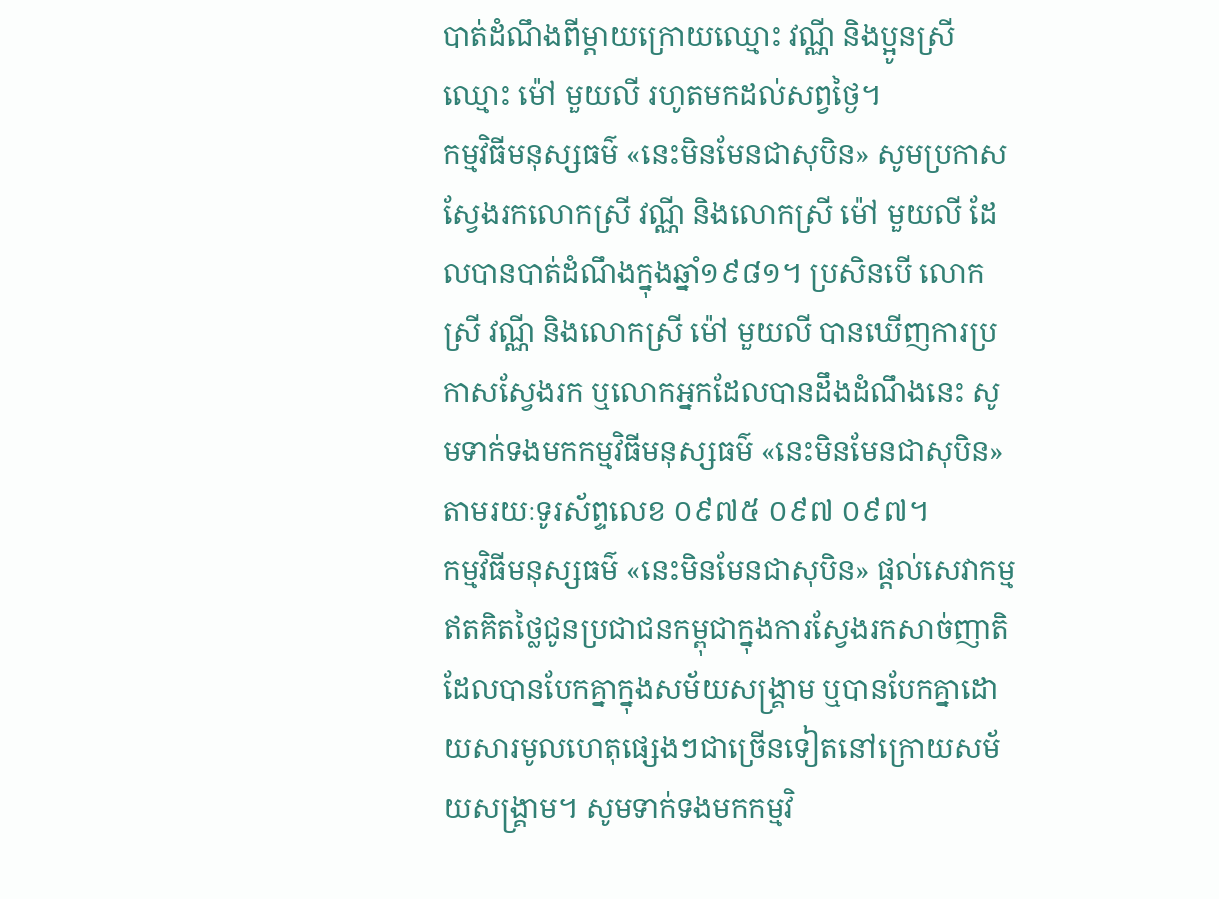បាត់ដំណឹងពីម្ដាយក្រោយឈ្មោះ វណ្ណី និងប្អូនស្រីឈ្មោះ ម៉ៅ មួយលី រហូតមកដល់សព្វថ្ងៃ។
កម្មវិធីមនុស្សធម៌ «នេះមិនមែនជាសុបិន» សូមប្រកាសស្វែងរកលោកស្រី វណ្ណី និងលោកស្រី ម៉ៅ មួយលី ដែលបានបាត់ដំណឹងក្នុងឆ្នាំ១៩៨១។ ប្រសិនបើ លោកស្រី វណ្ណី និងលោកស្រី ម៉ៅ មួយលី បានឃើញការប្រកាសស្វែងរក ឬលោកអ្នកដែលបានដឹងដំណឹងនេះ សូមទាក់ទងមកកម្មវិធីមនុស្សធម៌ «នេះមិនមែនជាសុបិន» តាមរយៈទូរស័ព្ទលេខ ០៩៧៥ ០៩៧ ០៩៧។
កម្មវិធីមនុស្សធម៌ «នេះមិនមែនជាសុបិន» ផ្ដល់សេវាកម្ម ឥតគិតថ្លៃជូនប្រជាជនកម្ពុជាក្នុងការស្វែងរកសាច់ញាតិ ដែលបានបែកគ្នាក្នុងសម័យសង្គ្រាម ឬបានបែកគ្នាដោយសារមូលហេតុផ្សេងៗជាច្រើនទៀតនៅក្រោយសម័យសង្គ្រាម។ សូមទាក់ទងមកកម្មវិ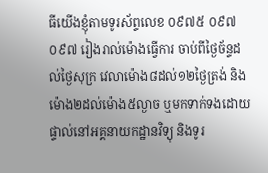ធីយើងខ្ញុំតាមទូរស័ព្ទលេខ ០៩៧៥ ០៩៧ ០៩៧ រៀងរាល់ម៉ោងធ្វើការ ចាប់ពីថ្ងៃច័ន្ទដល់ថ្ងៃសុក្រ វេលាម៉ោង៨ដល់១២ថ្ងៃត្រង់ និងម៉ោង២ដល់ម៉ោង៥ល្ងាច ឬមកទាក់ទងដោយផ្ទាល់នៅអគ្គនាយកដ្ឋានវិទ្យុ និងទូរ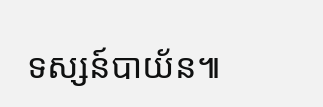ទស្សន៍បាយ័ន៕